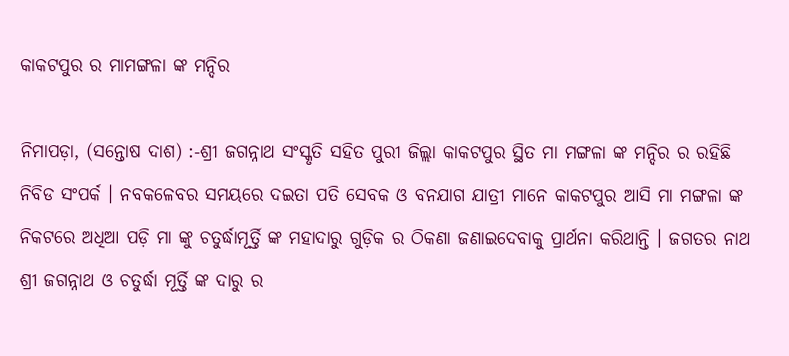କାକଟପୁର ର ମାମଙ୍ଗଳା ଙ୍କ ମନ୍ଦିର

ନିମାପଡ଼ା, (ସନ୍ତୋଷ ଦାଶ) :-ଶ୍ରୀ ଜଗନ୍ନାଥ ସଂସ୍କୃତି ସହିତ ପୁରୀ ଜିଲ୍ଲା କାକଟପୁର ସ୍ଥିତ ମା ମଙ୍ଗଳା ଙ୍କ ମନ୍ଦିର ର ରହିଛି ନିବିଡ ସଂପର୍କ । ନବକଳେବର ସମୟରେ ଦଇତା ପତି ସେବକ ଓ ବନଯାଗ ଯାତ୍ରୀ ମାନେ କାକଟପୁର ଆସି ମା ମଙ୍ଗଳା ଙ୍କ ନିକଟରେ ଅଧିଆ ପଡ଼ି ମା ଙ୍କୁ ଚତୁର୍ଦ୍ଧାମୂର୍ତ୍ତି ଙ୍କ ମହାଦାରୁ ଗୁଡ଼ିକ ର ଠିକଣା ଜଣାଇଦେବାକୁ ପ୍ରାର୍ଥନା କରିଥାନ୍ତି । ଜଗତର ନାଥ ଶ୍ରୀ ଜଗନ୍ନାଥ ଓ ଚତୁର୍ଦ୍ଧା ମୂର୍ତ୍ତି ଙ୍କ ଦାରୁ ର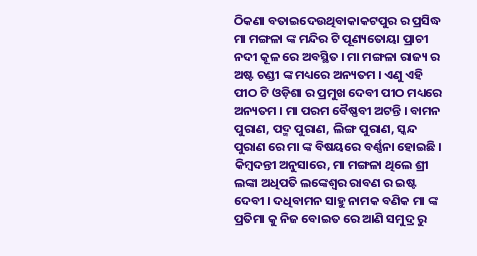ଠିକଣା ବତାଇଦେଉଥିବାକାକଟପୁର ର ପ୍ରସିଦ୍ଧ ମା ମଙ୍ଗଳା ଙ୍କ ମନ୍ଦିର ଟି ପୂଣ୍ୟତୋୟା ପ୍ରାଚୀ ନଦୀ କୂଳ ରେ ଅବସ୍ଥିତ । ମା ମଙ୍ଗଳା ରାଜ୍ୟ ର ଅଷ୍ଟ ଚଣ୍ଡୀ ଙ୍କ ମଧ୍ୟରେ ଅନ୍ୟତମ । ଏଣୁ ଏହି ପୀଠ ଟି ଓଡ଼ିଶା ର ପ୍ରମୁଖ ଦେବୀ ପୀଠ ମଧ୍ୟରେ ଅନ୍ୟତମ । ମା ପରମ ବୈଷ୍ଣବୀ ଅଟନ୍ତି । ବାମନ ପୁରାଣ, ପଦ୍ମ ପୁରାଣ, ଲିଙ୍ଗ ପୁରାଣ, ସ୍କନ୍ଦ ପୁରାଣ ରେ ମା ଙ୍କ ବିଷୟରେ ବର୍ଣ୍ଣନା ହୋଇଛି । କିମ୍ବଦନ୍ତୀ ଅନୁସାରେ, ମା ମଙ୍ଗଳା ଥିଲେ ଶ୍ରୀ ଲଙ୍କା ଅଧିପତି ଲଙ୍କେଶ୍ଵର ରାବଣ ର ଇଷ୍ଟ ଦେବୀ । ଦଧିବାମନ ସାହୁ ନାମକ ବଣିକ ମା ଙ୍କ ପ୍ରତିମା କୁ ନିଜ ବୋଇତ ରେ ଆଣି ସମୁଦ୍ର ରୁ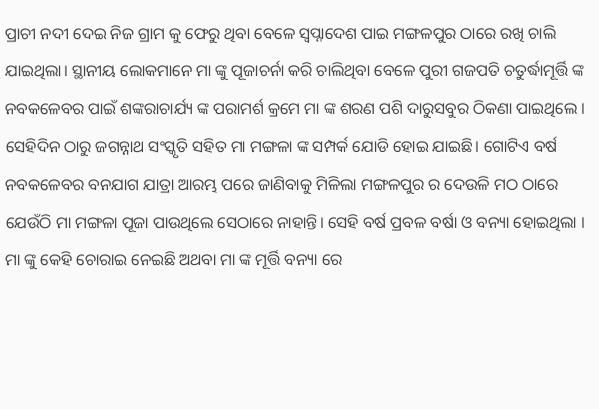ପ୍ରାଚୀ ନଦୀ ଦେଇ ନିଜ ଗ୍ରାମ କୁ ଫେରୁ ଥିବା ବେଳେ ସ୍ୱପ୍ନାଦେଶ ପାଇ ମଙ୍ଗଳପୁର ଠାରେ ରଖି ଚାଲି ଯାଇଥିଲା। ସ୍ଥାନୀୟ ଲୋକମାନେ ମା ଙ୍କୁ ପୂଜାଚର୍ନା କରି ଚାଲିଥିବା ବେଳେ ପୁରୀ ଗଜପତି ଚତୁର୍ଦ୍ଧାମୂର୍ତ୍ତି ଙ୍କ ନବକଳେବର ପାଇଁ ଶଙ୍କରାଚାର୍ଯ୍ୟ ଙ୍କ ପରାମର୍ଶ କ୍ରମେ ମା ଙ୍କ ଶରଣ ପଶି ଦାରୁସବୁର ଠିକଣା ପାଇଥିଲେ । ସେହିଦିନ ଠାରୁ ଜଗନ୍ନାଥ ସଂସ୍କୃତି ସହିତ ମା ମଙ୍ଗଳା ଙ୍କ ସମ୍ପର୍କ ଯୋଡି ହୋଇ ଯାଇଛି। ଗୋଟିଏ ବର୍ଷ ନବକଳେବର ବନଯାଗ ଯାତ୍ରା ଆରମ୍ଭ ପରେ ଜାଣିବାକୁ ମିଳିଲା ମଙ୍ଗଳପୁର ର ଦେଉଳି ମଠ ଠାରେ ଯେଉଁଠି ମା ମଙ୍ଗଳା ପୂଜା ପାଉଥିଲେ ସେଠାରେ ନାହାନ୍ତି। ସେହି ବର୍ଷ ପ୍ରବଳ ବର୍ଷା ଓ ବନ୍ୟା ହୋଇଥିଲା । ମା ଙ୍କୁ କେହି ଚୋରାଇ ନେଇଛି ଅଥବା ମା ଙ୍କ ମୂର୍ତ୍ତି ବନ୍ୟା ରେ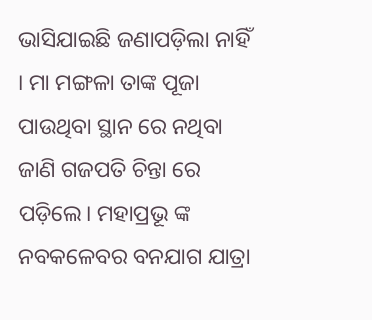ଭାସିଯାଇଛି ଜଣାପଡ଼ିଲା ନାହିଁ । ମା ମଙ୍ଗଳା ତାଙ୍କ ପୂଜା ପାଉଥିବା ସ୍ଥାନ ରେ ନଥିବା ଜାଣି ଗଜପତି ଚିନ୍ତା ରେ ପଡ଼ିଲେ। ମହାପ୍ରଭୂ ଙ୍କ ନବକଳେବର ବନଯାଗ ଯାତ୍ରା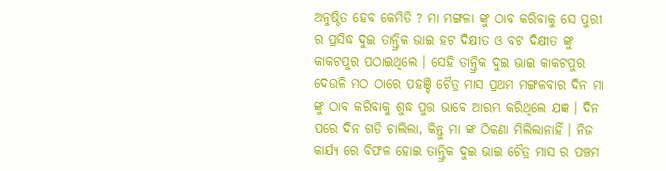ଅନୁଷ୍ଠିତ ହେବ କେମିତି ? ମା ମଙ୍ଗଳା ଙ୍କୁ ଠାବ କରିବାକୁ ସେ ପୁରୀ ର ପ୍ରସିଦ୍ଧ ଦୁଇ ତାନ୍ତ୍ରିକ ଭାଇ ହଟ ଦିକ୍ଷୀତ ଓ ବଟ ଦିକ୍ଷୀତ ଙ୍କୁ କାକଟପୁର ପଠାଇଥିଲେ । ସେହି ତାନ୍ତ୍ରିକ ଦୁଇ ଭାଇ କାକଟପୁର ଦେଉଳି ମଠ ଠାରେ ପହଞ୍ଚି ଚୈତ୍ର ମାସ ପ୍ରଥମ ମଙ୍ଗଳବାର ଦିନ ମା ଙ୍କୁ ଠାବ କରିବାକୁ ଶୁଦ୍ଧ ପୁତ୍ତ ଭାବେ ଆରମ୍ଭ କରିଥିଲେ ଯଜ୍ଞ । ଦିନ ପରେ ଦିନ ଗଡି ଚାଲିଲା, କିନ୍ତୁ ମା ଙ୍କ ଠିକଣା ମିଲିଲାନାହିଁ । ନିଜ କାର୍ଯ୍ଯ ରେ ବିଫଳ ହୋଇ ତାନ୍ତ୍ରିକ ଦୁଇ ଭାଇ ଚୈତ୍ର ମାସ ର ପଞ୍ଚମ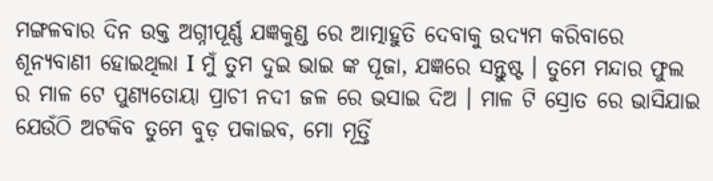ମଙ୍ଗଳବାର ଦିନ ଉକ୍ତ ଅଗ୍ନୀପୂର୍ଣ୍ଣ ଯଜ୍ଞକୁଣ୍ଡ ରେ ଆତ୍ମାହୁତି ଦେବାକୁ ଉଦ୍ୟମ କରିବାରେ ଶୂନ୍ୟବାଣୀ ହୋଇଥିଲା I ମୁଁ ତୁମ ଦୁଇ ଭାଇ ଙ୍କ ପୂଜା, ଯଜ୍ଞରେ ସନ୍ତୁଷ୍ଟ । ତୁମେ ମନ୍ଦାର ଫୁଲ ର ମାଳ ଟେ ପୁଣ୍ୟତୋୟା ପ୍ରାଚୀ ନଦୀ ଜଳ ରେ ଭସାଇ ଦିଅ । ମାଳ ଟି ସ୍ରୋତ ରେ ଭାସିଯାଇ ଯେଉଁଠି ଅଟକିବ ତୁମେ ବୁଡ଼ ପକାଇବ, ମୋ ମୂର୍ତ୍ତି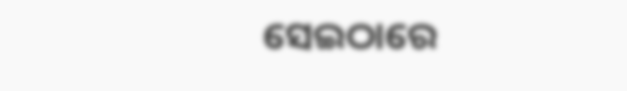ସେଇଠାରେ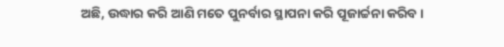ଅଛି, ଉଦ୍ଧାର କରି ଆଣି ମତେ ପୁନର୍ବାର ସ୍ଥାପନା କରି ପୂଜାର୍ଚ୍ଚନା କରିବ ।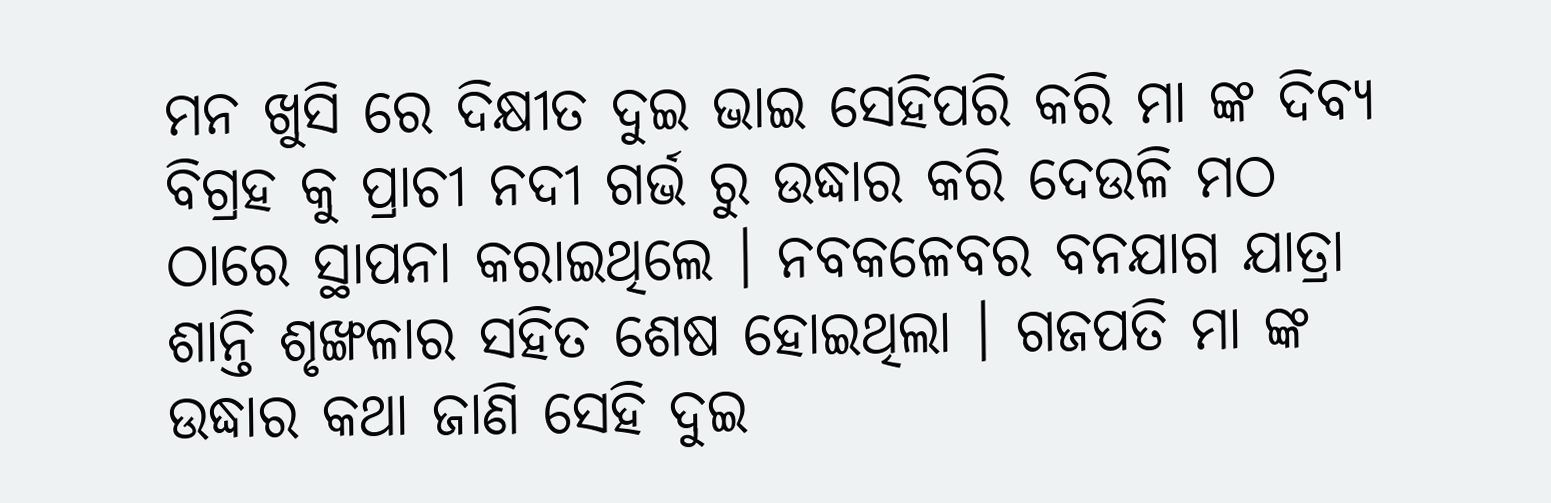ମନ ଖୁସି ରେ ଦିକ୍ଷୀତ ଦୁଇ ଭାଇ ସେହିପରି କରି ମା ଙ୍କ ଦିବ୍ୟ ବିଗ୍ରହ କୁ ପ୍ରାଚୀ ନଦୀ ଗର୍ଭ ରୁ ଉଦ୍ଧାର କରି ଦେଉଳି ମଠ ଠାରେ ସ୍ଥାପନା କରାଇଥିଲେ । ନବକଳେବର ବନଯାଗ ଯାତ୍ରା ଶାନ୍ତି ଶୃଙ୍ଖଳାର ସହିତ ଶେଷ ହୋଇଥିଲା । ଗଜପତି ମା ଙ୍କ ଉଦ୍ଧାର କଥା ଜାଣି ସେହି ଦୁଇ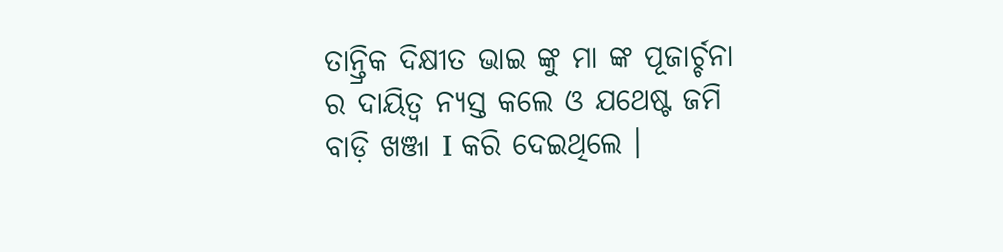ତାନ୍ତ୍ରିକ ଦିକ୍ଷୀତ ଭାଇ ଙ୍କୁ ମା ଙ୍କ ପୂଜାର୍ଚ୍ଚନା ର ଦାୟିତ୍ୱ ନ୍ୟସ୍ତ କଲେ ଓ ଯଥେଷ୍ଟ ଜମି ବାଡ଼ି ଖଞ୍ଜା I କରି ଦେଇଥିଲେ ।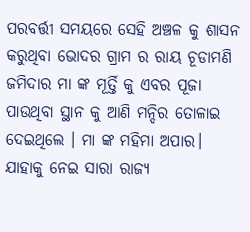ପରବର୍ତ୍ତୀ ସମୟରେ ସେହି ଅଞ୍ଚଳ କୁ ଶାସନ କରୁଥିବା ଭୋଦର ଗ୍ରାମ ର ରାୟ ଚୂଡାମଣି ଜମିଦାର ମା ଙ୍କ ମୂର୍ତ୍ତି କୁ ଏବର ପୂଜା ପାଉଥିବା ସ୍ଥାନ କୁ ଆଣି ମନ୍ଦିର ତୋଳାଇ ଦେଇଥିଲେ । ମା ଙ୍କ ମହିମା ଅପାର। ଯାହାକୁ ନେଇ ସାରା ରାଜ୍ୟ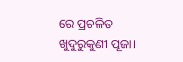ରେ ପ୍ରଚଳିତ ଖୁଦୁରୁକୁଣୀ ପୂଜା।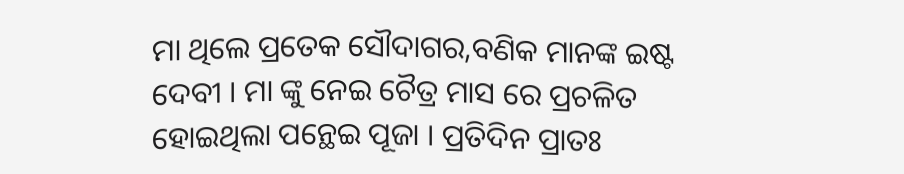ମା ଥିଲେ ପ୍ରତେକ ସୌଦାଗର,ବଣିକ ମାନଙ୍କ ଇଷ୍ଟ ଦେବୀ । ମା ଙ୍କୁ ନେଇ ଚୈତ୍ର ମାସ ରେ ପ୍ରଚଳିତ ହୋଇଥିଲା ପନ୍ଥେଇ ପୂଜା । ପ୍ରତିଦିନ ପ୍ରାତଃ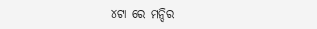୪ଟା ରେ ମନ୍ଦିର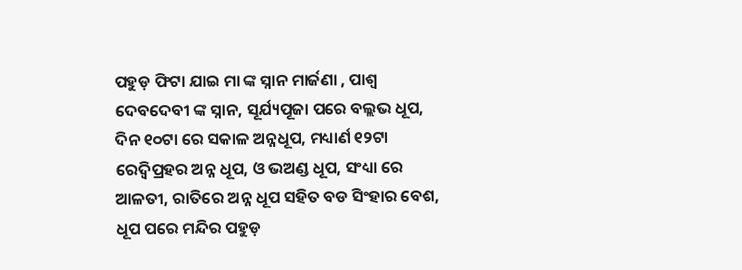ପହୁଡ଼ ଫିଟା ଯାଇ ମା ଙ୍କ ସ୍ନାନ ମାର୍ଜଣା , ପାଶ୍ଵ ଦେବଦେବୀ ଙ୍କ ସ୍ନାନ, ସୂର୍ଯ୍ୟପୂଜା ପରେ ବଲ୍ଲଭ ଧୂପ, ଦିନ ୧୦ଟା ରେ ସକାଳ ଅନ୍ନଧୂପ, ମଧ୍ୟାର୍ଣ ୧୨ଟା ରେଦ୍ଵିପ୍ରହର ଅନ୍ନ ଧୂପ, ଓ ଭଅଣ୍ଡ ଧୂପ, ସଂଧ୍ୟା ରେ ଆଳତୀ, ରାତିରେ ଅନ୍ନ ଧୂପ ସହିତ ବଡ ସିଂହାର ବେଶ, ଧୂପ ପରେ ମନ୍ଦିର ପହୁଡ଼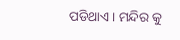ପଡିଥାଏ । ମନ୍ଦିର କୁ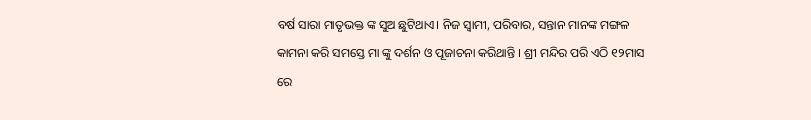ବର୍ଷ ସାରା ମାତୃଭକ୍ତ ଙ୍କ ସୁଅ ଛୁଟିଥାଏ। ନିଜ ସ୍ବାମୀ, ପରିବାର, ସନ୍ତାନ ମାନଙ୍କ ମଙ୍ଗଳ କାମନା କରି ସମସ୍ତେ ମା ଙ୍କୁ ଦର୍ଶନ ଓ ପୂଜାଚନା କରିଥାନ୍ତି । ଶ୍ରୀ ମନ୍ଦିର ପରି ଏଠି ୧୨ମାସ ରେ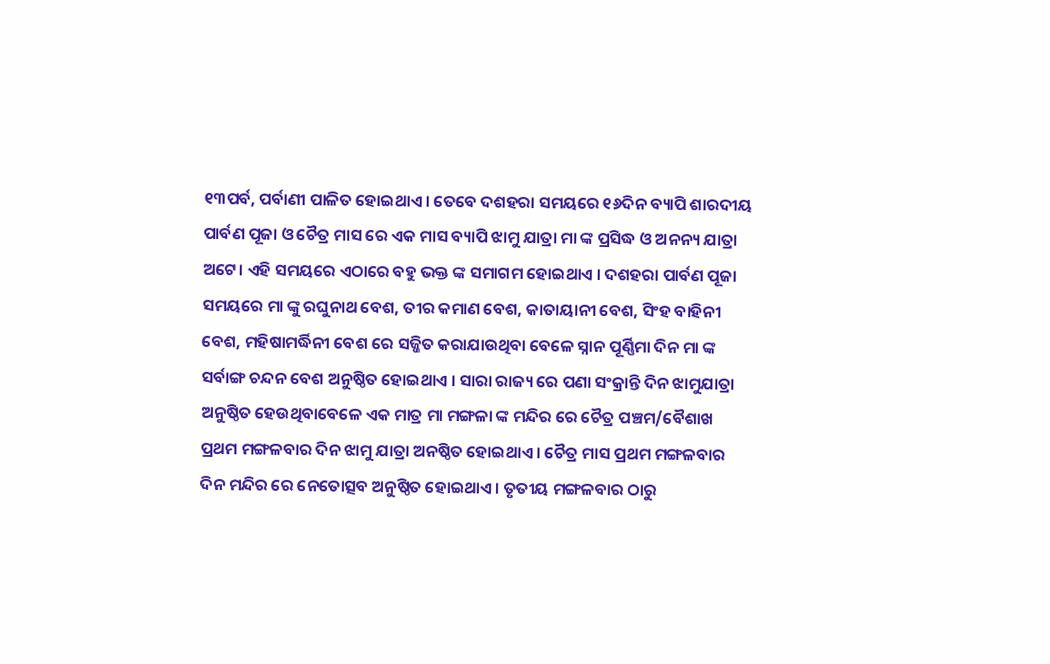୧୩ପର୍ବ, ପର୍ବାଣୀ ପାଳିତ ହୋଇଥାଏ । ତେବେ ଦଶହରା ସମୟରେ ୧୬ଦିନ ବ୍ୟାପି ଶାରଦୀୟ ପାର୍ବଣ ପୂଜା ଓ ଚୈତ୍ର ମାସ ରେ ଏକ ମାସ ବ୍ୟାପି ଝାମୁ ଯାତ୍ରା ମା ଙ୍କ ପ୍ରସିଦ୍ଧ ଓ ଅନନ୍ୟ ଯାତ୍ରା ଅଟେ। ଏହି ସମୟରେ ଏଠାରେ ବହୁ ଭକ୍ତ ଙ୍କ ସମାଗମ ହୋଇଥାଏ । ଦଶହରା ପାର୍ବଣ ପୂଜା ସମୟରେ ମା ଙ୍କୁ ରଘୁନାଥ ବେଶ, ତୀର କମାଣ ବେଶ, କାତାୟାନୀ ବେଶ, ସିଂହ ବାହିନୀ ବେଶ, ମହିଷାମର୍ଦ୍ଧିନୀ ବେଶ ରେ ସଜ୍ଜିତ କରାଯାଉଥିବା ବେଳେ ସ୍ନାନ ପୂର୍ଣ୍ଣିମା ଦିନ ମା ଙ୍କ ସର୍ବାଙ୍ଗ ଚନ୍ଦନ ବେଶ ଅନୁଷ୍ଠିତ ହୋଇଥାଏ । ସାରା ରାଜ୍ୟ ରେ ପଣା ସଂକ୍ରାନ୍ତି ଦିନ ଝାମୁଯାତ୍ରା ଅନୁଷ୍ଠିତ ହେଉଥିବାବେଳେ ଏକ ମାତ୍ର ମା ମଙ୍ଗଳା ଙ୍କ ମନ୍ଦିର ରେ ଚୈତ୍ର ପଞ୍ଚମ/ବୈଶାଖ ପ୍ରଥମ ମଙ୍ଗଳବାର ଦିନ ଝାମୁ ଯାତ୍ରା ଅନଷ୍ଠିତ ହୋଇଥାଏ । ଚୈତ୍ର ମାସ ପ୍ରଥମ ମଙ୍ଗଳବାର ଦିନ ମନ୍ଦିର ରେ ନେତୋତ୍ସବ ଅନୁଷ୍ଠିତ ହୋଇଥାଏ । ତୃତୀୟ ମଙ୍ଗଳବାର ଠାରୁ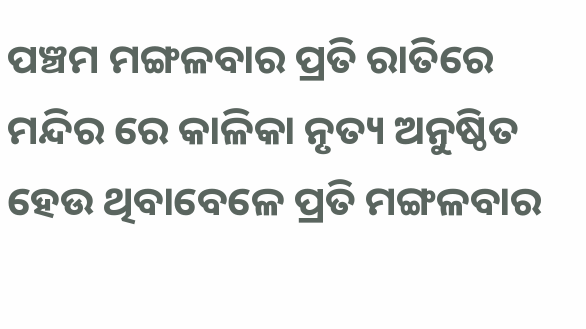ପଞ୍ଚମ ମଙ୍ଗଳବାର ପ୍ରତି ରାତିରେ ମନ୍ଦିର ରେ କାଳିକା ନୃତ୍ୟ ଅନୁଷ୍ଠିତ ହେଉ ଥିବାବେଳେ ପ୍ରତି ମଙ୍ଗଳବାର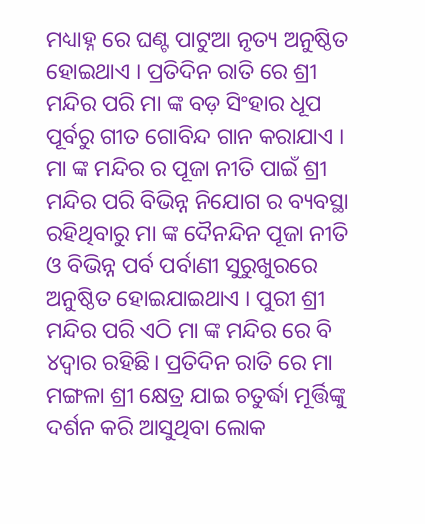ମଧ୍ୟାହ୍ନ ରେ ଘଣ୍ଟ ପାଟୁଆ ନୃତ୍ୟ ଅନୁଷ୍ଠିତ ହୋଇଥାଏ । ପ୍ରତିଦିନ ରାତି ରେ ଶ୍ରୀ ମନ୍ଦିର ପରି ମା ଙ୍କ ବଡ଼ ସିଂହାର ଧୂପ ପୂର୍ବରୁ ଗୀତ ଗୋବିନ୍ଦ ଗାନ କରାଯାଏ । ମା ଙ୍କ ମନ୍ଦିର ର ପୂଜା ନୀତି ପାଇଁ ଶ୍ରୀ ମନ୍ଦିର ପରି ବିଭିନ୍ନ ନିଯୋଗ ର ବ୍ୟବସ୍ଥା ରହିଥିବାରୁ ମା ଙ୍କ ଦୈନନ୍ଦିନ ପୂଜା ନୀତି ଓ ବିଭିନ୍ନ ପର୍ବ ପର୍ବାଣୀ ସୁରୁଖୁରରେ ଅନୁଷ୍ଠିତ ହୋଇଯାଇଥାଏ । ପୁରୀ ଶ୍ରୀ ମନ୍ଦିର ପରି ଏଠି ମା ଙ୍କ ମନ୍ଦିର ରେ ବି ୪ଦ୍ଵାର ରହିଛି। ପ୍ରତିଦିନ ରାତି ରେ ମା ମଙ୍ଗଳା ଶ୍ରୀ କ୍ଷେତ୍ର ଯାଇ ଚତୁର୍ଦ୍ଧା ମୂର୍ତ୍ତିଙ୍କୁ ଦର୍ଶନ କରି ଆସୁଥିବା ଲୋକ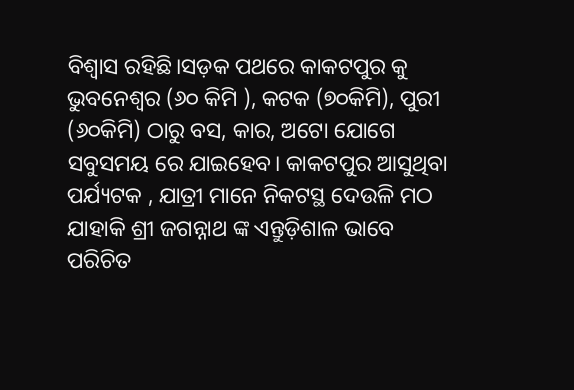ବିଶ୍ୱାସ ରହିଛି।ସଡ଼କ ପଥରେ କାକଟପୁର କୁ ଭୁବନେଶ୍ଵର (୬୦ କିମି ), କଟକ (୭୦କିମି), ପୁରୀ (୬୦କିମି) ଠାରୁ ବସ, କାର, ଅଟୋ ଯୋଗେ ସବୁସମୟ ରେ ଯାଇହେବ। କାକଟପୁର ଆସୁଥିବା ପର୍ଯ୍ୟଟକ , ଯାତ୍ରୀ ମାନେ ନିକଟସ୍ଥ ଦେଉଳି ମଠ ଯାହାକି ଶ୍ରୀ ଜଗନ୍ନାଥ ଙ୍କ ଏନ୍ତୁଡ଼ିଶାଳ ଭାବେ ପରିଚିତ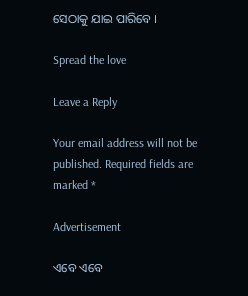ସେଠାକୁ ଯାଇ ପାରିବେ ।

Spread the love

Leave a Reply

Your email address will not be published. Required fields are marked *

Advertisement

ଏବେ ଏବେ